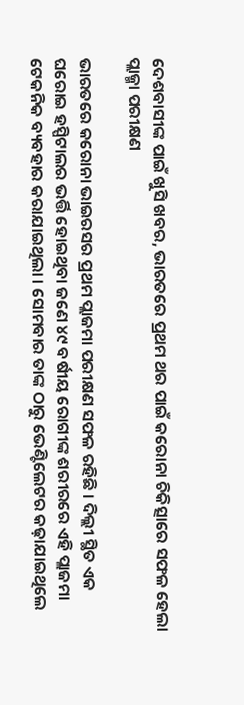ଦେଶବାସୀଙ୍କ ପାଇଁ ଖୁସି ଖବର, ଭାରତରେ ପ୍ରଥମ ଥର ପାଇଁ କରୋନା ଚିକିତ୍ସାରେ ସଫଳ ହେଲା ପ୍ଲାଜ୍ମା ପରୀକ୍ଷଣ

ଭାରତରେ କରୋନା ଭାଇରସର ପ୍ରଥମ ପ୍ଲାଜମା ପରୀକ୍ଷଣ ସଫଳ ରହିଛି । ଦିଲ୍ଲୀ ସ୍ଥିତ ଏକ ଘରୋଇ ହସ୍ପିଟାଲର ଭର୍ତ୍ତି ହୋଇଥିବା ଜଣେ ୪୯ ବର୍ଷୀୟ ରୋଗୀଙ୍କ ଶରୀରରେ ଏହି ପ୍ଲାଜମା ଟେକନିକ ବ୍ୟବହାର କରାଯାଇଥିଲା । ସୋମବାର ତାଙ୍କ ଠାରୁ ଭେଣ୍ଟିଲେଟର କଢ଼ାଯାଇଥିଲେ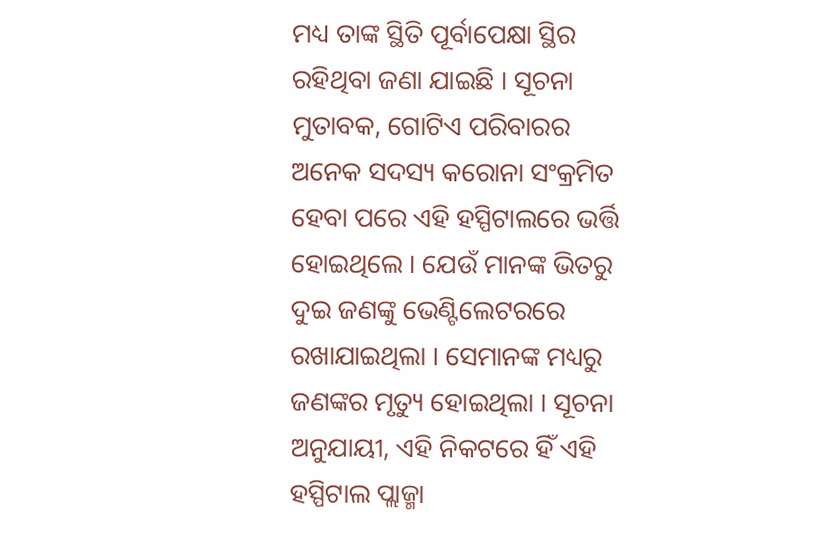ମଧ୍ୟ ତାଙ୍କ ସ୍ଥିତି ପୂର୍ବାପେକ୍ଷା ସ୍ଥିର ରହିଥିବା ଜଣା ଯାଇଛି । ସୂଚନା ମୁତାବକ, ଗୋଟିଏ ପରିବାରର ଅନେକ ସଦସ୍ୟ କରୋନା ସଂକ୍ରମିତ ହେବା ପରେ ଏହି ହସ୍ପିଟାଲରେ ଭର୍ତ୍ତି ହୋଇଥିଲେ । ଯେଉଁ ମାନଙ୍କ ଭିତରୁ ଦୁଇ ଜଣଙ୍କୁ ଭେଣ୍ଟିଲେଟରରେ ରଖାଯାଇଥିଲା । ସେମାନଙ୍କ ମଧ୍ୟରୁ ଜଣଙ୍କର ମୃତ୍ୟୁ ହୋଇଥିଲା । ସୂଚନା ଅନୁଯାୟୀ, ଏହି ନିକଟରେ ହିଁ ଏହି ହସ୍ପିଟାଲ ପ୍ଲାଜ୍ମା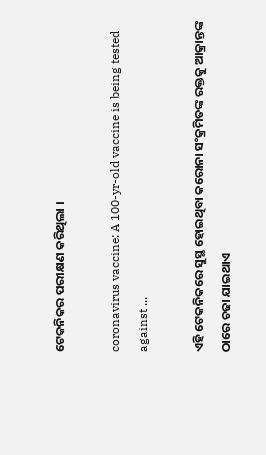ଟେକନିକର ପରୀକ୍ଷଣ କରିଥିଲା ।

coronavirus vaccine: A 100-yr-old vaccine is being tested against ...

ଏହି ଟେକନିକରେ ସୁସ୍ଥ ହୋଇଥିବା କରୋନା ସଂକ୍ରମିତଙ୍କ ରକ୍ତକୁ ଆକ୍ରାନ୍ତଙ୍କ ଠାରେ ଚଢା ଯାଇଥାଏ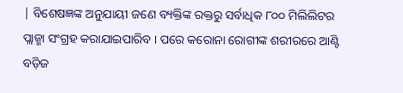| ବିଶେଷଜ୍ଞଙ୍କ ଅନୁଯାୟୀ ଜଣେ ବ୍ୟକ୍ତିଙ୍କ ରକ୍ତରୁ ସର୍ବାଧିକ ୮୦୦ ମିଲିଲିଟର ପ୍ଲାଜ୍ମା ସଂଗ୍ରହ କରାଯାଇପାରିବ । ପରେ କରୋନା ରୋଗୀଙ୍କ ଶରୀରରେ ଆଣ୍ଟି ବଡ଼ିଜ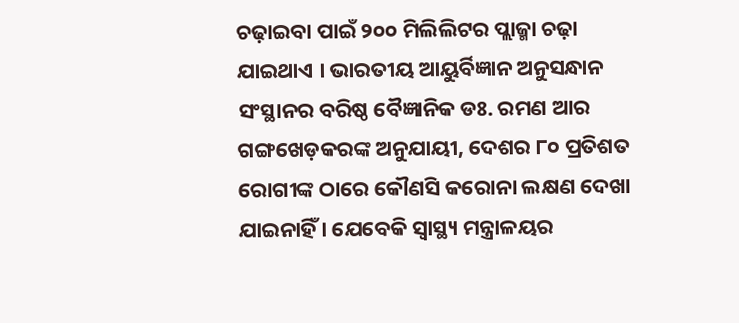ଚଢ଼ାଇବା ପାଇଁ ୨୦୦ ମିଲିଲିଟର ପ୍ଲାଜ୍ମା ଚଢ଼ା ଯାଇଥାଏ । ଭାରତୀୟ ଆୟୁର୍ବିଜ୍ଞାନ ଅନୁସନ୍ଧାନ ସଂସ୍ଥାନର ବରିଷ୍ଠ ବୈଜ୍ଞାନିକ ଡଃ. ରମଣ ଆର ଗଙ୍ଗଖେଡ଼କରଙ୍କ ଅନୁଯାୟୀ, ଦେଶର ୮୦ ପ୍ରତିଶତ ରୋଗୀଙ୍କ ଠାରେ କୌଣସି କରୋନା ଲକ୍ଷଣ ଦେଖା ଯାଇନାହିଁ । ଯେବେକି ସ୍ୱାସ୍ଥ୍ୟ ମନ୍ତ୍ରାଳୟର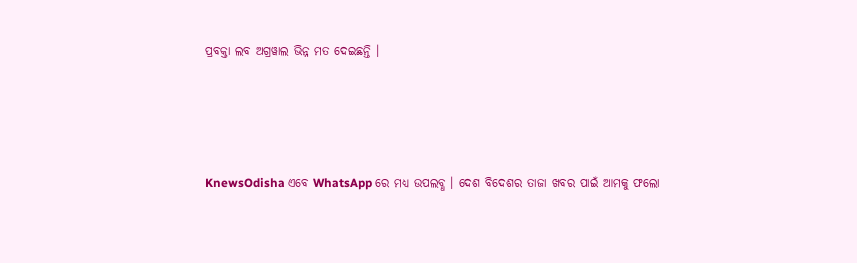ପ୍ରବକ୍ତା ଲବ ଅଗ୍ରୱାଲ ଭିନ୍ନ ମତ ଦେଇଛନ୍ତି ।




KnewsOdisha ଏବେ WhatsApp ରେ ମଧ୍ୟ ଉପଲବ୍ଧ । ଦେଶ ବିଦେଶର ତାଜା ଖବର ପାଇଁ ଆମକୁ ଫଲୋ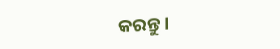କରନ୍ତୁ ।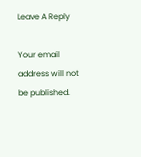Leave A Reply

Your email address will not be published.